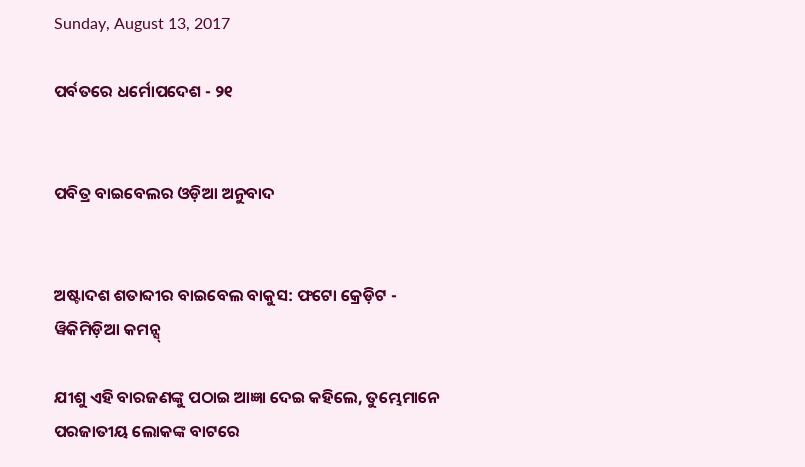Sunday, August 13, 2017

ପର୍ବତରେ ଧର୍ମୋପଦେଶ - ୨୧


ପବିତ୍ର ବାଇବେଲର ଓଡ଼ିଆ ଅନୁବାଦ


ଅଷ୍ଟାଦଶ ଶତାବ୍ଦୀର ବାଇବେଲ ବାକୁସ: ଫଟୋ କ୍ରେଡ଼ିଟ - ୱିକିମିଡ଼ିଆ କମନ୍ସ୍

ଯୀଶୁ ଏହି ବାରଜଣଙ୍କୁ ପଠାଇ ଆଜ୍ଞା ଦେଇ କହିଲେ, ତୁମ୍ଭେମାନେ ପରଜାତୀୟ ଲୋକଙ୍କ ବାଟରେ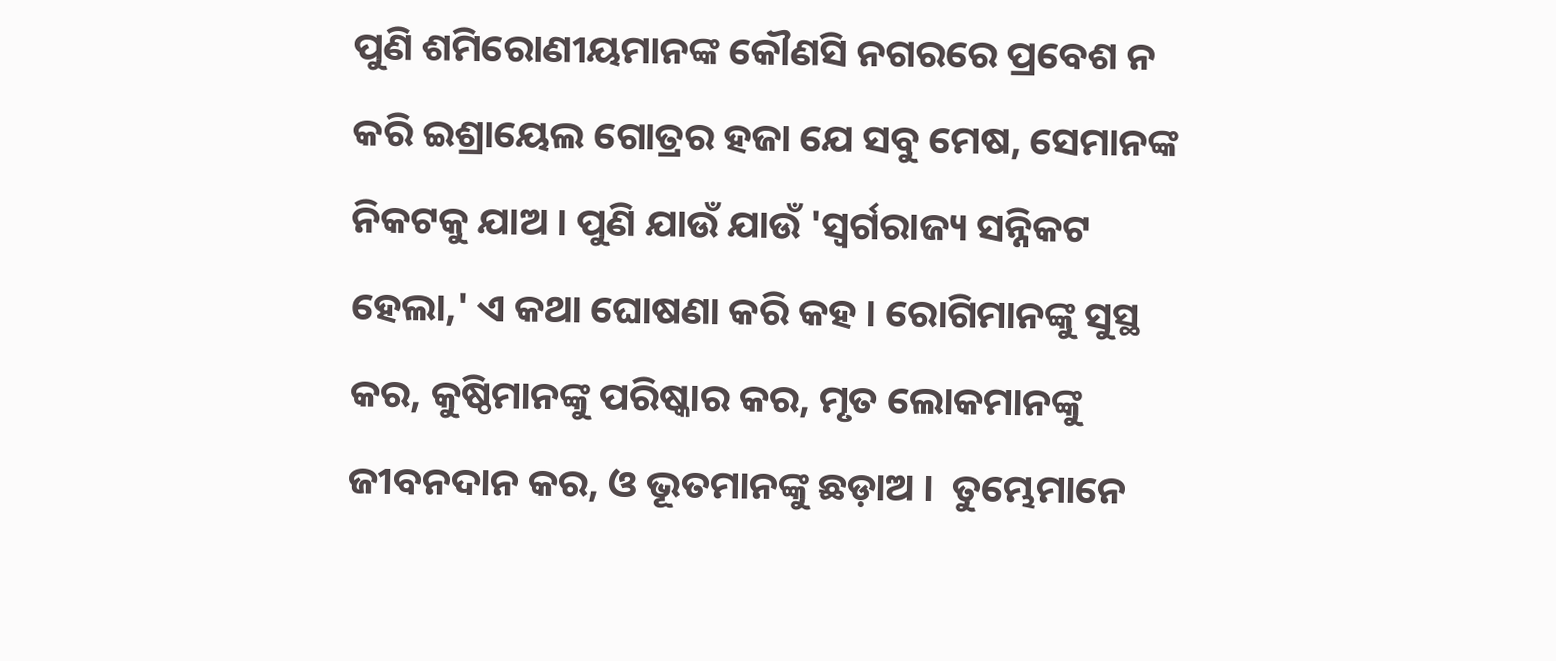ପୁଣି ଶମିରୋଣୀୟମାନଙ୍କ କୌଣସି ନଗରରେ ପ୍ରବେଶ ନ କରି ଇଶ୍ରାୟେଲ ଗୋତ୍ରର ହଜା ଯେ ସବୁ ମେଷ, ସେମାନଙ୍କ ନିକଟକୁ ଯାଅ । ପୁଣି ଯାଉଁ ଯାଉଁ 'ସ୍ୱର୍ଗରାଜ୍ୟ ସନ୍ନିକଟ ହେଲା,' ଏ କଥା ଘୋଷଣା କରି କହ । ରୋଗିମାନଙ୍କୁ ସୁସ୍ଥ କର, କୁଷ୍ଠିମାନଙ୍କୁ ପରିଷ୍କାର କର, ମୃତ ଲୋକମାନଙ୍କୁ ଜୀବନଦାନ କର, ଓ ଭୂତମାନଙ୍କୁ ଛଡ଼ାଅ ।  ତୁମ୍ଭେମାନେ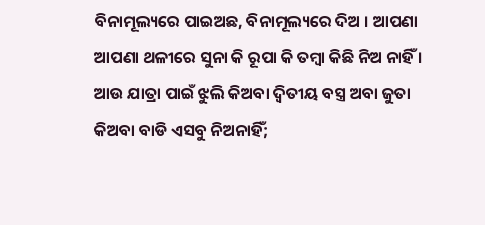ବିନାମୂଲ୍ୟରେ ପାଇଅଛ, ବିନାମୂଲ୍ୟରେ ଦିଅ । ଆପଣା ଆପଣା ଥଳୀରେ ସୁନା କି ରୂପା କି ତମ୍ବା କିଛି ନିଅ ନାହିଁ । ଆଉ ଯାତ୍ରା ପାଇଁ ଝୁଲି କିଅବା ଦ୍ୱିତୀୟ ବସ୍ତ୍ର ଅବା ଜୁତା କିଅବା ବାଡି ଏସବୁ ନିଅନାହିଁ;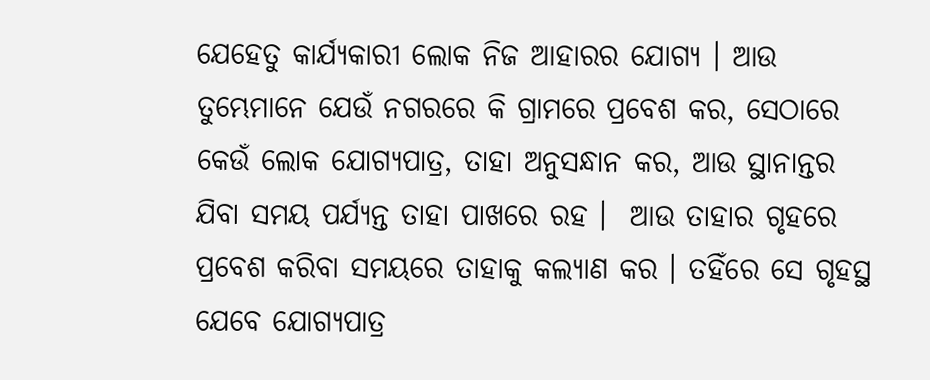ଯେହେତୁ କାର୍ଯ୍ୟକାରୀ ଲୋକ ନିଜ ଆହାରର ଯୋଗ୍ୟ । ଆଉ ତୁମ୍ଭେମାନେ ଯେଉଁ ନଗରରେ କି ଗ୍ରାମରେ ପ୍ରବେଶ କର, ସେଠାରେ କେଉଁ ଲୋକ ଯୋଗ୍ୟପାତ୍ର, ତାହା ଅନୁସନ୍ଧାନ କର, ଆଉ ସ୍ଥାନାନ୍ତର ଯିବା ସମୟ ପର୍ଯ୍ୟନ୍ତ ତାହା ପାଖରେ ରହ ।  ଆଉ ତାହାର ଗୃହରେ ପ୍ରବେଶ କରିବା ସମୟରେ ତାହାକୁ କଲ୍ୟାଣ କର । ତହିଁରେ ସେ ଗୃହସ୍ଥ ଯେବେ ଯୋଗ୍ୟପାତ୍ର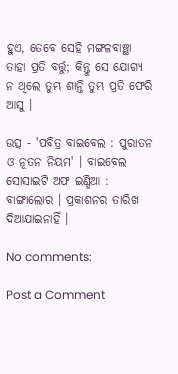ହୁଏ, ତେବେ ସେହି ମଙ୍ଗଳବାଞ୍ଛା ତାହା ପ୍ରତି ବର୍ତ୍ତୁ; କିନ୍ତୁ ସେ ଯୋଗ୍ୟ ନ ଥିଲେ ତୁମ୍ଭ ଶାନ୍ତି ତୁମ୍ଭ ପ୍ରତି ଫେରି ଆସୁ ।

ଉତ୍ସ - 'ପବିତ୍ର ବାଇବେଲ : ପୁରାତନ ଓ ନୂତନ ନିୟମ' । ବାଇବେଲ ସୋସାଇଟି ଅଫ ଇଣ୍ଡିଆ : ବାଙ୍ଗାଲୋର । ପ୍ରକାଶନର ତାରିଖ ଦିଆଯାଇନାହିଁ ।

No comments:

Post a Comment